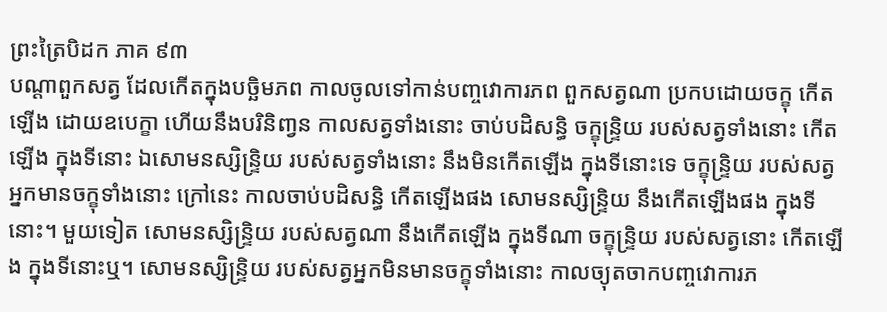ព្រះត្រៃបិដក ភាគ ៩៣
បណ្តាពួកសត្វ ដែលកើតក្នុងបច្ឆិមភព កាលចូលទៅកាន់បញ្ចវោការភព ពួកសត្វណា ប្រកបដោយចក្ខុ កើតឡើង ដោយឧបេក្ខា ហើយនឹងបរិនិពា្វន កាលសត្វទាំងនោះ ចាប់បដិសន្ធិ ចក្ខុន្ទ្រិយ របស់សត្វទាំងនោះ កើតឡើង ក្នុងទីនោះ ឯសោមនស្សិន្ទ្រិយ របស់សត្វទាំងនោះ នឹងមិនកើតឡើង ក្នុងទីនោះទេ ចក្ខុន្ទ្រិយ របស់សត្វអ្នកមានចក្ខុទាំងនោះ ក្រៅនេះ កាលចាប់បដិសន្ធិ កើតឡើងផង សោមនស្សិន្ទ្រិយ នឹងកើតឡើងផង ក្នុងទីនោះ។ មួយទៀត សោមនស្សិន្ទ្រិយ របស់សត្វណា នឹងកើតឡើង ក្នុងទីណា ចក្ខុន្ទ្រិយ របស់សត្វនោះ កើតឡើង ក្នុងទីនោះឬ។ សោមនស្សិន្ទ្រិយ របស់សត្វអ្នកមិនមានចក្ខុទាំងនោះ កាលច្យុតចាកបញ្ចវោការភ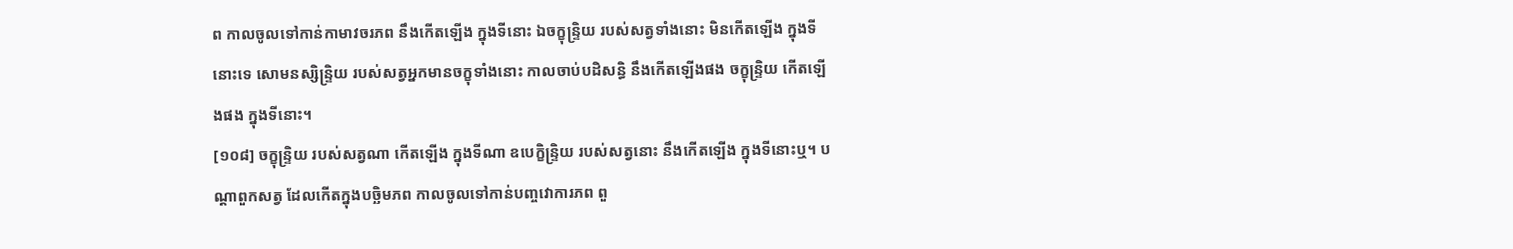ព កាលចូលទៅកាន់កាមាវចរភព នឹងកើតឡើង ក្នុងទីនោះ ឯចក្ខុន្ទ្រិយ របស់សត្វទាំងនោះ មិនកើតឡើង ក្នុងទីនោះទេ សោមនស្សិន្ទ្រិយ របស់សត្វអ្នកមានចក្ខុទាំងនោះ កាលចាប់បដិសន្ធិ នឹងកើតឡើងផង ចក្ខុន្ទ្រិយ កើតឡើងផង ក្នុងទីនោះ។
[១០៨] ចក្ខុន្ទ្រិយ របស់សត្វណា កើតឡើង ក្នុងទីណា ឧបេក្ខិន្ទ្រិយ របស់សត្វនោះ នឹងកើតឡើង ក្នុងទីនោះឬ។ បណ្តាពួកសត្វ ដែលកើតក្នុងបច្ឆិមភព កាលចូលទៅកាន់បញ្ចវោការភព ពួ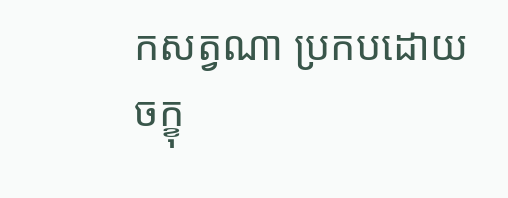កសត្វណា ប្រកបដោយចក្ខុ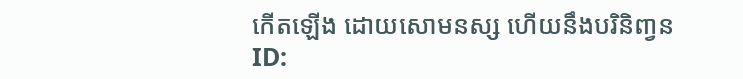កើតឡើង ដោយសោមនស្ស ហើយនឹងបរិនិពា្វន
ID: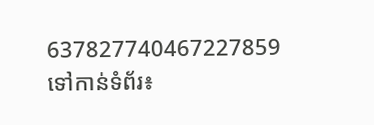637827740467227859
ទៅកាន់ទំព័រ៖